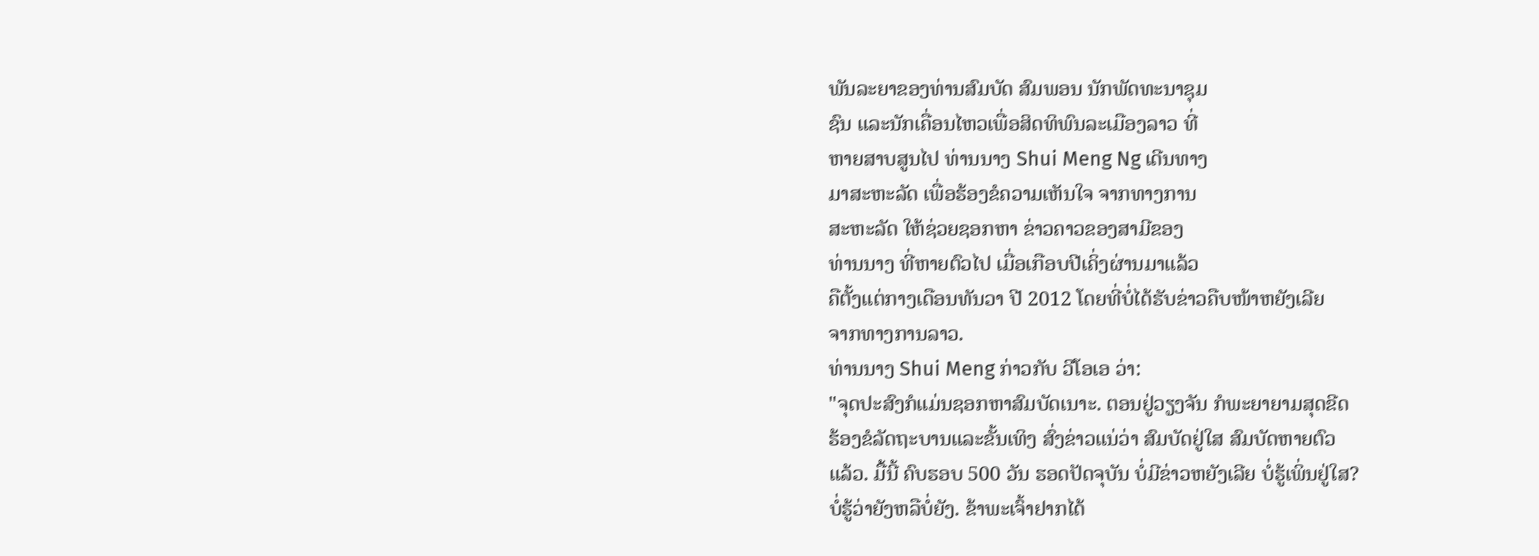ພັນລະຍາຂອງທ່ານສົມບັດ ສົມພອນ ນັກພັດທະນາຊຸມ
ຊົນ ແລະນັກເຄື່ອນໄຫວເພື່ອສິດທິພົນລະເມືອງລາວ ທີ່
ຫາຍສາບສູນໄປ ທ່ານນາງ Shui Meng Ng ເດີນທາງ
ມາສະຫະລັດ ເພື່ອຮ້ອງຂໍຄວາມເຫັນໃຈ ຈາກທາງການ
ສະຫະລັດ ໃຫ້ຊ່ວຍຊອກຫາ ຂ່າວຄາວຂອງສາມີຂອງ
ທ່ານນາງ ທີ່ຫາຍຕົວໄປ ເມື່ອເກືອບປີເຄິ່ງຜ່ານມາແລ້ວ
ຄືຕັ້ງແຕ່ກາງເດືອນທັນວາ ປີ 2012 ໂດຍທີ່ບໍ່ໄດ້ຮັບຂ່າວຄືບໜ້າຫຍັງເລີຍ
ຈາກທາງການລາວ.
ທ່ານນາງ Shui Meng ກ່າວກັບ ວີໂອເອ ວ່າ:
"ຈຸດປະສົງກໍແມ່ນຊອກຫາສົມບັດເນາະ. ຕອນຢູ່ວຽງຈັນ ກໍພະຍາຍາມສຸດຂີດ
ຮ້ອງຂໍລັດຖະບານແລະຂັ້ນເທິງ ສົ່ງຂ່າວແນ່ວ່າ ສົມບັດຢູ່ໃສ ສົມບັດຫາຍຕົວ
ແລ້ວ. ມື້ນີ້ ຄົບຮອບ 500 ວັນ ຮອດປັດຈຸບັນ ບໍ່ມີຂ່າວຫຍັງເລີຍ ບໍ່ຮູ້ເພິ່ນຢູ່ໃສ?
ບໍ່ຮູ້ວ່າຍັງຫລືບໍ່ຍັງ. ຂ້າພະເຈົ້າຢາກໄດ້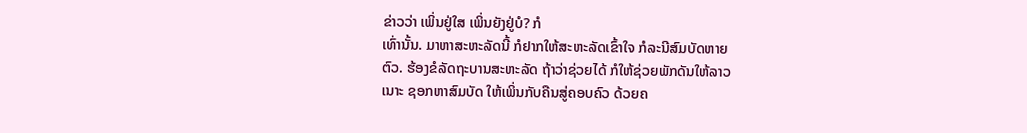ຂ່າວວ່າ ເພິ່ນຢູ່ໃສ ເພິ່ນຍັງຢູ່ບໍ? ກໍ
ເທົ່ານັ້ນ. ມາຫາສະຫະລັດນີ້ ກໍຢາກໃຫ້ສະຫະລັດເຂົ້າໃຈ ກໍລະນີສົມບັດຫາຍ
ຕົວ. ຮ້ອງຂໍລັດຖະບານສະຫະລັດ ຖ້າວ່າຊ່ວຍໄດ້ ກໍໃຫ້ຊ່ວຍພັກດັນໃຫ້ລາວ
ເນາະ ຊອກຫາສົມບັດ ໃຫ້ເພິ່ນກັບຄືນສູ່ຄອບຄົວ ດ້ວຍຄ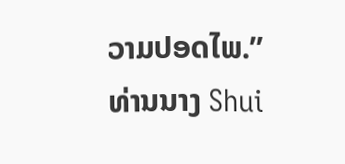ວາມປອດໄພ.”
ທ່ານນາງ Shui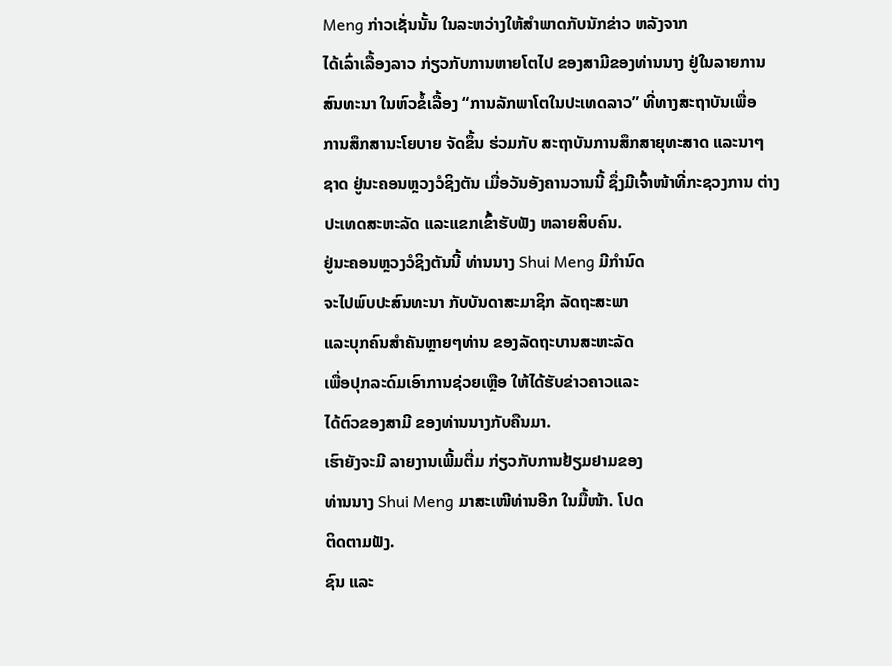Meng ກ່າວເຊັ່ນນັ້ນ ໃນລະຫວ່າງໃຫ້ສຳພາດກັບນັກຂ່າວ ຫລັງຈາກ
ໄດ້ເລົ່າເລື້ອງລາວ ກ່ຽວກັບການຫາຍໂຕໄປ ຂອງສາມີຂອງທ່ານນາງ ຢູ່ໃນລາຍການ
ສົນທະນາ ໃນຫົວຂໍ້ເລື້ອງ “ການລັກພາໂຕໃນປະເທດລາວ” ທີ່ທາງສະຖາບັນເພື່ອ
ການສຶກສານະໂຍບາຍ ຈັດຂຶ້ນ ຮ່ວມກັບ ສະຖາບັນການສຶກສາຍຸທະສາດ ແລະນາໆ
ຊາດ ຢູ່ນະຄອນຫຼວງວໍຊິງຕັນ ເມື່ອວັນອັງຄານວານນີ້ ຊຶ່ງມີເຈົ້າໜ້າທີ່ກະຊວງການ ຕ່າງປະເທດສະຫະລັດ ແລະແຂກເຂົ້າຮັບຟັງ ຫລາຍສິບຄົນ.
ຢູ່ນະຄອນຫຼວງວໍຊິງຕັນນີ້ ທ່ານນາງ Shui Meng ມີກຳນົດ
ຈະໄປພົບປະສົນທະນາ ກັບບັນດາສະມາຊິກ ລັດຖະສະພາ
ແລະບຸກຄົນສຳຄັນຫຼາຍໆທ່ານ ຂອງລັດຖະບານສະຫະລັດ
ເພື່ອປຸກລະດົມເອົາການຊ່ວຍເຫຼືອ ໃຫ້ໄດ້ຮັບຂ່າວຄາວແລະ
ໄດ້ຕົວຂອງສາມີ ຂອງທ່ານນາງກັບຄືນມາ.
ເຮົາຍັງຈະມີ ລາຍງານເພີ້ມຕື່ມ ກ່ຽວກັບການຢ້ຽມຢາມຂອງ
ທ່ານນາງ Shui Meng ມາສະເໜີທ່ານອີກ ໃນມື້ໜ້າ. ໂປດ
ຕິດຕາມຟັງ.
ຊົນ ແລະ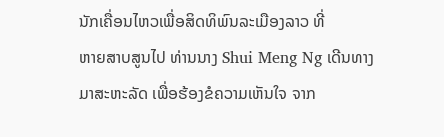ນັກເຄື່ອນໄຫວເພື່ອສິດທິພົນລະເມືອງລາວ ທີ່
ຫາຍສາບສູນໄປ ທ່ານນາງ Shui Meng Ng ເດີນທາງ
ມາສະຫະລັດ ເພື່ອຮ້ອງຂໍຄວາມເຫັນໃຈ ຈາກ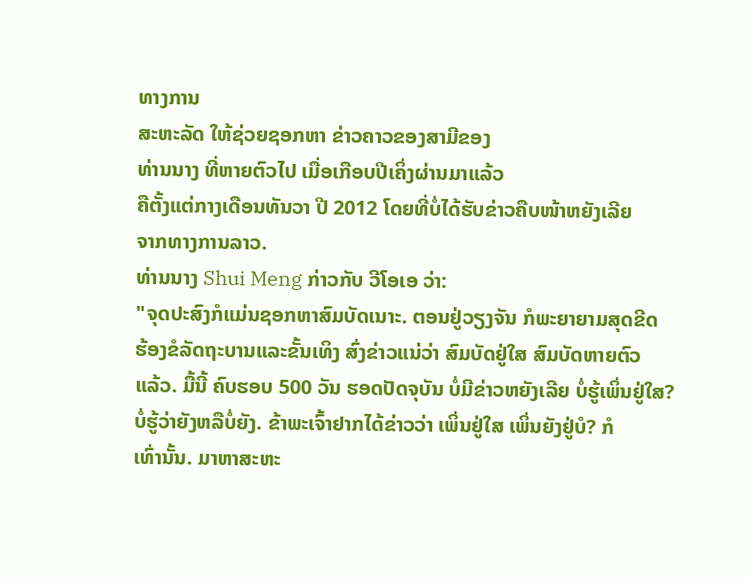ທາງການ
ສະຫະລັດ ໃຫ້ຊ່ວຍຊອກຫາ ຂ່າວຄາວຂອງສາມີຂອງ
ທ່ານນາງ ທີ່ຫາຍຕົວໄປ ເມື່ອເກືອບປີເຄິ່ງຜ່ານມາແລ້ວ
ຄືຕັ້ງແຕ່ກາງເດືອນທັນວາ ປີ 2012 ໂດຍທີ່ບໍ່ໄດ້ຮັບຂ່າວຄືບໜ້າຫຍັງເລີຍ
ຈາກທາງການລາວ.
ທ່ານນາງ Shui Meng ກ່າວກັບ ວີໂອເອ ວ່າ:
"ຈຸດປະສົງກໍແມ່ນຊອກຫາສົມບັດເນາະ. ຕອນຢູ່ວຽງຈັນ ກໍພະຍາຍາມສຸດຂີດ
ຮ້ອງຂໍລັດຖະບານແລະຂັ້ນເທິງ ສົ່ງຂ່າວແນ່ວ່າ ສົມບັດຢູ່ໃສ ສົມບັດຫາຍຕົວ
ແລ້ວ. ມື້ນີ້ ຄົບຮອບ 500 ວັນ ຮອດປັດຈຸບັນ ບໍ່ມີຂ່າວຫຍັງເລີຍ ບໍ່ຮູ້ເພິ່ນຢູ່ໃສ?
ບໍ່ຮູ້ວ່າຍັງຫລືບໍ່ຍັງ. ຂ້າພະເຈົ້າຢາກໄດ້ຂ່າວວ່າ ເພິ່ນຢູ່ໃສ ເພິ່ນຍັງຢູ່ບໍ? ກໍ
ເທົ່ານັ້ນ. ມາຫາສະຫະ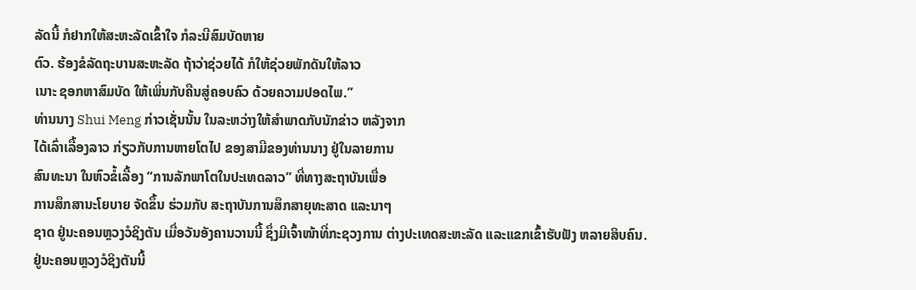ລັດນີ້ ກໍຢາກໃຫ້ສະຫະລັດເຂົ້າໃຈ ກໍລະນີສົມບັດຫາຍ
ຕົວ. ຮ້ອງຂໍລັດຖະບານສະຫະລັດ ຖ້າວ່າຊ່ວຍໄດ້ ກໍໃຫ້ຊ່ວຍພັກດັນໃຫ້ລາວ
ເນາະ ຊອກຫາສົມບັດ ໃຫ້ເພິ່ນກັບຄືນສູ່ຄອບຄົວ ດ້ວຍຄວາມປອດໄພ.”
ທ່ານນາງ Shui Meng ກ່າວເຊັ່ນນັ້ນ ໃນລະຫວ່າງໃຫ້ສຳພາດກັບນັກຂ່າວ ຫລັງຈາກ
ໄດ້ເລົ່າເລື້ອງລາວ ກ່ຽວກັບການຫາຍໂຕໄປ ຂອງສາມີຂອງທ່ານນາງ ຢູ່ໃນລາຍການ
ສົນທະນາ ໃນຫົວຂໍ້ເລື້ອງ “ການລັກພາໂຕໃນປະເທດລາວ” ທີ່ທາງສະຖາບັນເພື່ອ
ການສຶກສານະໂຍບາຍ ຈັດຂຶ້ນ ຮ່ວມກັບ ສະຖາບັນການສຶກສາຍຸທະສາດ ແລະນາໆ
ຊາດ ຢູ່ນະຄອນຫຼວງວໍຊິງຕັນ ເມື່ອວັນອັງຄານວານນີ້ ຊຶ່ງມີເຈົ້າໜ້າທີ່ກະຊວງການ ຕ່າງປະເທດສະຫະລັດ ແລະແຂກເຂົ້າຮັບຟັງ ຫລາຍສິບຄົນ.
ຢູ່ນະຄອນຫຼວງວໍຊິງຕັນນີ້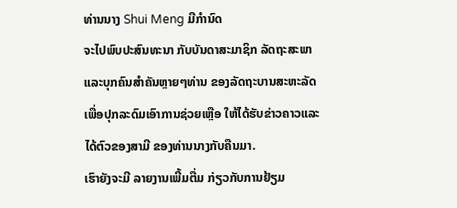ທ່ານນາງ Shui Meng ມີກຳນົດ
ຈະໄປພົບປະສົນທະນາ ກັບບັນດາສະມາຊິກ ລັດຖະສະພາ
ແລະບຸກຄົນສຳຄັນຫຼາຍໆທ່ານ ຂອງລັດຖະບານສະຫະລັດ
ເພື່ອປຸກລະດົມເອົາການຊ່ວຍເຫຼືອ ໃຫ້ໄດ້ຮັບຂ່າວຄາວແລະ
ໄດ້ຕົວຂອງສາມີ ຂອງທ່ານນາງກັບຄືນມາ.
ເຮົາຍັງຈະມີ ລາຍງານເພີ້ມຕື່ມ ກ່ຽວກັບການຢ້ຽມ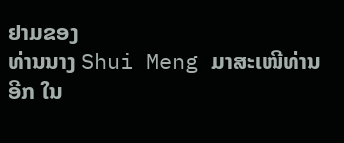ຢາມຂອງ
ທ່ານນາງ Shui Meng ມາສະເໜີທ່ານອີກ ໃນ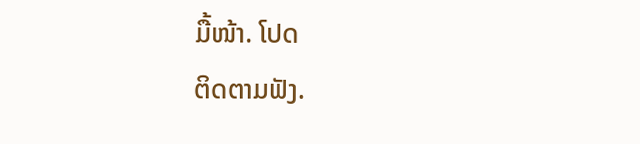ມື້ໜ້າ. ໂປດ
ຕິດຕາມຟັງ.